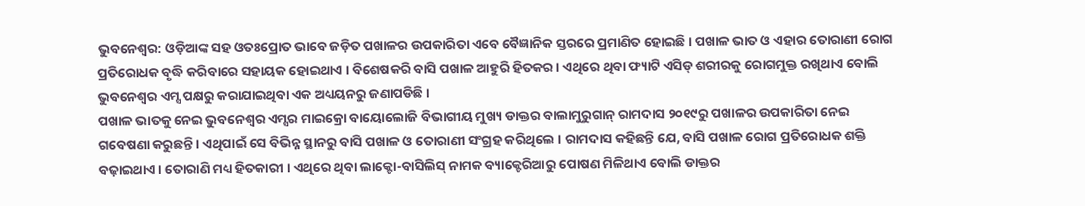ଭୁବନେଶ୍ୱର: ଓଡ଼ିଆଙ୍କ ସହ ଓତଃପ୍ରୋତ ଭାବେ ଜଡ଼ିତ ପଖାଳର ଉପକାରିତା ଏବେ ବୈଜ୍ଞାନିକ ସ୍ତରରେ ପ୍ରମାଣିତ ହୋଇଛି । ପଖାଳ ଭାତ ଓ ଏହାର ତୋରାଣୀ ରୋଗ ପ୍ରତିରୋଧକ ବୃଦ୍ଧି କରିବାରେ ସହାୟକ ହୋଇଥାଏ । ବିଶେଷକରି ବାସି ପଖାଳ ଆହୁରି ହିତକର । ଏଥିରେ ଥିବା ଫ୍ୟାଟି ଏସିଡ୍ ଶରୀରକୁ ରୋଗମୁକ୍ତ ରଖିଥାଏ ବୋଲି ଭୁବନେଶ୍ୱର ଏମ୍ସ ପକ୍ଷରୁ କରାଯାଇଥିବା ଏକ ଅଧ୍ୟୟନରୁ ଜଣାପଡିଛି ।
ପଖାଳ ଭାତକୁ ନେଇ ଭୁବନେଶ୍ୱର ଏମ୍ସର ମାଇକ୍ରୋ ବାୟୋଲୋଜି ବିଭାଗୀୟ ମୁଖ୍ୟ ଡାକ୍ତର ବାଲାମୁରୁଗାନ୍ ରାମଦାସ ୨୦୧୯ରୁ ପଖାଳର ଉପକାରିତା ନେଇ ଗବେଷଣା କରୁଛନ୍ତି । ଏଥିପାଇଁ ସେ ବିଭିନ୍ନ ସ୍ଥାନରୁ ବାସି ପଖାଳ ଓ ତୋରାଣୀ ସଂଗ୍ରହ କରିଥିଲେ । ରାମଦାସ କହିଛନ୍ତି ଯେ, ବାସି ପଖାଳ ରୋଗ ପ୍ରତିରୋଧକ ଶକ୍ତି ବଢ଼ାଇଥାଏ । ତୋରାଣି ମଧ୍ୟ ହିତକାରୀ । ଏଥିରେ ଥିବା ଲାକ୍ଟୋ-ବାସିଲିସ୍ ନାମକ ବ୍ୟାକ୍ଟେରିଆରୁ ପୋଷଣ ମିଳିଥାଏ ବୋଲି ଡାକ୍ତର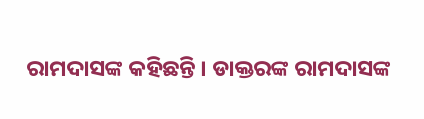ରାମଦାସଙ୍କ କହିଛନ୍ତି । ଡାକ୍ତରଙ୍କ ରାମଦାସଙ୍କ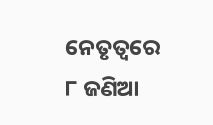ନେତୃତ୍ୱରେ ୮ ଜଣିଆ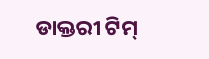ଡାକ୍ତରୀ ଟିମ୍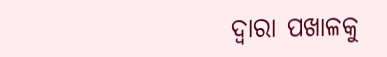ଦ୍ୱାରା ପଖାଳକୁ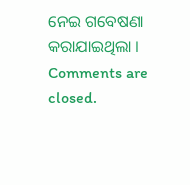ନେଇ ଗବେଷଣା କରାଯାଇଥିଲା ।
Comments are closed.